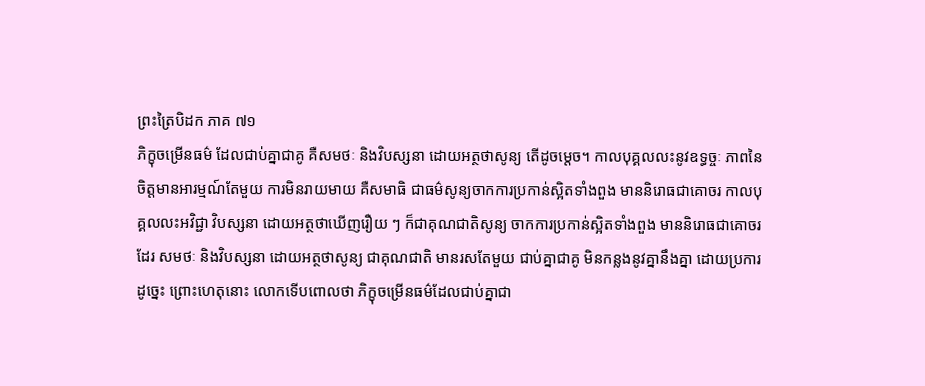ព្រះត្រៃបិដក ភាគ ៧១
ភិក្ខុចម្រើនធម៌ ដែលជាប់គ្នាជាគូ គឺសមថៈ និងវិបស្សនា ដោយអត្ថថាសូន្យ តើដូចមេ្តច។ កាលបុគ្គលលះនូវឧទ្ធច្ចៈ ភាពនៃចិត្តមានអារម្មណ៍តែមួយ ការមិនរាយមាយ គឺសមាធិ ជាធម៌សូន្យចាកការប្រកាន់ស្អិតទាំងពួង មាននិរោធជាគោចរ កាលបុគ្គលលះអវិជ្ជា វិបស្សនា ដោយអត្ថថាឃើញរឿយ ៗ ក៏ជាគុណជាតិសូន្យ ចាកការប្រកាន់ស្អិតទាំងពួង មាននិរោធជាគោចរដែរ សមថៈ និងវិបស្សនា ដោយអត្ថថាសូន្យ ជាគុណជាតិ មានរសតែមួយ ជាប់គ្នាជាគូ មិនកន្លងនូវគ្នានឹងគ្នា ដោយប្រការដូច្នេះ ព្រោះហេតុនោះ លោកទើបពោលថា ភិក្ខុចម្រើនធម៌ដែលជាប់គ្នាជា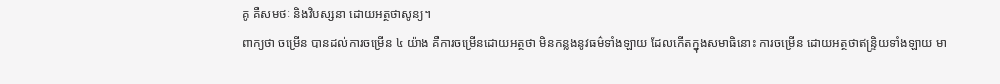គូ គឺសមថៈ និងវិបស្សនា ដោយអត្ថថាសូន្យ។
ពាក្យថា ចម្រើន បានដល់ការចម្រើន ៤ យ៉ាង គឺការចម្រើនដោយអត្ថថា មិនកន្លងនូវធម៌ទាំងឡាយ ដែលកើតក្នុងសមាធិនោះ ការចម្រើន ដោយអត្ថថាឥន្រ្ទិយទាំងឡាយ មា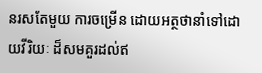នរសតែមួយ ការចម្រើន ដោយអត្ថថានាំទៅដោយវីរិយៈ ដ៏សមគួរដល់ឥ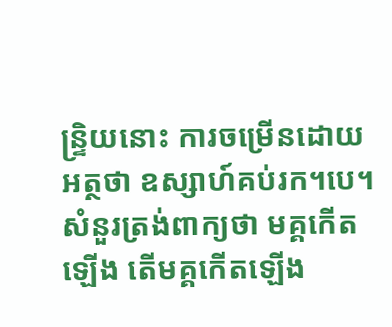ន្រ្ទិយនោះ ការចម្រើនដោយអត្ថថា ឧស្សាហ៍គប់រក។បេ។ សំនួរត្រង់ពាក្យថា មគ្គកើតឡើង តើមគ្គកើតឡើង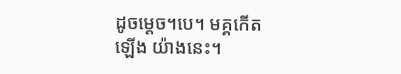ដូចមេ្តច។បេ។ មគ្គកើតឡើង យ៉ាងនេះ។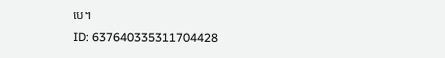បេ។
ID: 637640335311704428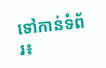ទៅកាន់ទំព័រ៖